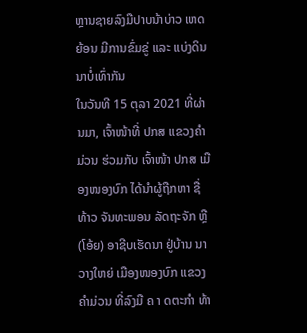ຫຼານຊາຍລົງມືປາບນ້າບ່າວ ເຫດຍ້ອນ ມີການຂົ່ມຂູ່ ແລະ ແບ່ງດິນນາບໍ່ເທົ່າກັນ
ໃນວັນທີ 15 ຕຸລາ 2021 ທີ່ຜ່ານມາ, ເຈົ້າໜ້າທີ່ ປກສ ແຂວງຄຳມ່ວນ ຮ່ວມກັບ ເຈົ້າໜ້າ ປກສ ເມືອງໜອງບົກ ໄດ້ນຳຜູ້ຖືກຫາ ຊື່ ທ້າວ ຈັນທະພອນ ລັດຖະຈັກ ຫຼື (ໂອ້ຍ) ອາຊີບເຮັດນາ ຢູ່ບ້ານ ນາວາງໃຫຍ່ ເມືອງໜອງບົກ ແຂວງຄຳມ່ວນ ທີ່ລົງມື ຄ າ ດຕະກຳ ທ້າ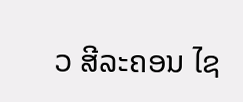ວ ສີລະຄອນ ໄຊ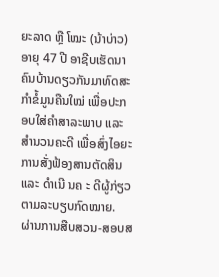ຍະລາດ ຫຼື ໂໝະ (ນ້າບ່າວ) ອາຍຸ 47 ປີ ອາຊີບເຮັດນາ ຄົນບ້ານດຽວກັນມາທົດສະກຳຂໍ້ມູນຄືນໃໝ່ ເພື່ອປະກອບໃສ່ຄຳສາລະພາບ ແລະ ສຳນວນຄະດີ ເພື່ອສົ່ງໄອຍະການສັ່ງຟ້ອງສານຕັດສິນ ແລະ ດຳເນີ ນຄ ະ ດີຜູ້ກ່ຽວຕາມລະບຽບກົດໝາຍ.
ຜ່ານການສືບສວນ-ສອບສ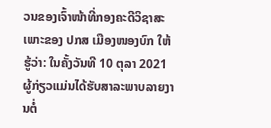ວນຂອງເຈົ້າໜ້າທີ່ກອງຄະດີວິຊາສະເພາະຂອງ ປກສ ເມືອງໜອງບົກ ໃຫ້ຮູ້ວ່າ: ໃນຄັ້ງວັນທີ 10 ຕຸລາ 2021 ຜູ້ກ່ຽວແມ່ນໄດ້ຮັບສາລະພາບລາຍງານຕໍ່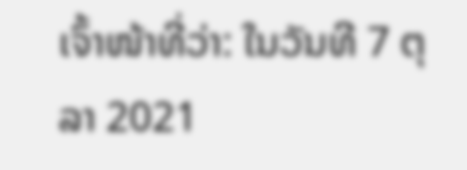ເຈົ້າໜ້າທີ່ວ່າ: ໃນວັນທີ 7 ຕຸລາ 2021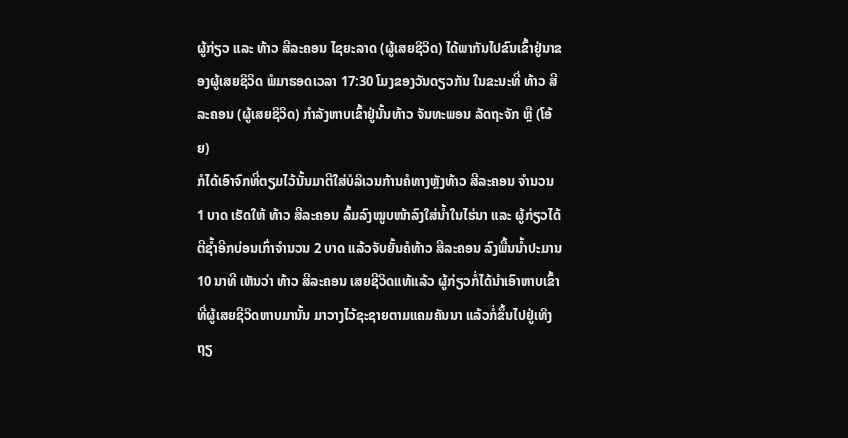ຜູ້ກ່ຽວ ແລະ ທ້າວ ສີລະຄອນ ໄຊຍະລາດ (ຜູ້ເສຍຊິວິດ) ໄດ້ພາກັນໄປຂົນເຂົ້າຢູ່ນາຂອງຜູ້ເສຍຊິວິດ ພໍມາຮອດເວລາ 17:30 ໂມງຂອງວັນດຽວກັນ ໃນຂະນະທີ່ ທ້າວ ສີລະຄອນ (ຜູ້ເສຍຊິວິດ) ກຳລັງຫາບເຂົ້າຢູ່ນັ້ນທ້າວ ຈັນທະພອນ ລັດຖະຈັກ ຫຼື (ໂອ້ຍ)
ກໍໄດ້ເອົາຈົກທີ່ຕຽມໄວ້ນັ້ນມາຕີໃສ່ບໍລິເວນກ້ານຄໍທາງຫຼັງທ້າວ ສີລະຄອນ ຈຳນວນ 1 ບາດ ເຮັດໃຫ້ ທ້າວ ສີລະຄອນ ລົ້ມລົງໝູບໜ້າລົງໃສ່ນໍ້າໃນໄຮ່ນາ ແລະ ຜູ້ກ່ຽວໄດ້ຕີຊໍ້າອີກບ່ອນເກົ່າຈຳນວນ 2 ບາດ ແລ້ວຈັບຍັ້ນຄໍທ້າວ ສີລະຄອນ ລົງພື້ນນໍ້າປະມານ 10 ນາທີ ເຫັນວ່າ ທ້າວ ສີລະຄອນ ເສຍຊີວິດແທ້ແລ້ວ ຜູ້ກ່ຽວກໍ່ໄດ້ນຳເອົາຫາບເຂົ້າທີ່ຜູ້ເສຍຊີວິດຫາບມານັ້ນ ມາວາງໄວ້ຊະຊາຍຕາມແຄມຄັນນາ ແລ້ວກໍ່ຂຶ້ນໄປຢູ່ເທິງຖຽ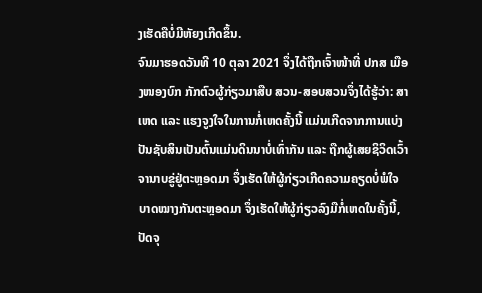ງເຮັດຄືບໍ່ມີຫັຍງເກີດຂຶ້ນ.
ຈົນມາຮອດວັນທີ 10 ຕຸລາ 2021 ຈຶ່ງໄດ້ຖືກເຈົ້າໜ້າທີ່ ປກສ ເມືອງໜອງບົກ ກັກຕົວຜູ້ກ່ຽວມາສືບ ສວນ-ສອບສວນຈຶ່ງໄດ້ຮູ້ວ່າ: ສາເຫດ ແລະ ແຮງຈູງໃຈໃນການກໍ່ເຫດຄັ້ງນີ້ ແມ່ນເກີດຈາກການແບ່ງປັນຊັບສິນເປັນຕົ້ນແມ່ນດິນນາບໍ່ເທົ່າກັນ ແລະ ຖືກຜູ້ເສຍຊິວິດເວົ້າຈານາບຂູ່ຢູ່ຕະຫຼອດມາ ຈຶ່ງເຮັດໃຫ້ຜູ້ກ່ຽວເກີດຄວາມຄຽດບໍ່ພໍໃຈ ບາດໝາງກັນຕະຫຼອດມາ ຈຶ່ງເຮັດໃຫ້ຜູ້ກ່ຽວລົງມືກໍ່ເຫດໃນຄັ້ງນີ້, ປັດຈຸ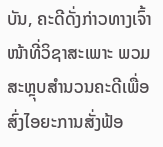ບັນ, ຄະດີດັ່ງກ່າວທາງເຈົ້າໜ້າທີ່ວິຊາສະເພາະ ພວມສະຫຼຸບສຳນວນຄະດີເພື່ອສົ່ງໄອຍະການສັ່ງຟ້ອ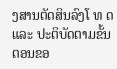ງສານຕັດສິນລົງໂ ທ ດ ແລະ ປະຕິບັດຕາມຂັ້ນຕອນຂອ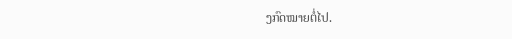ງກົດໝາຍຕໍ່ໄປ.